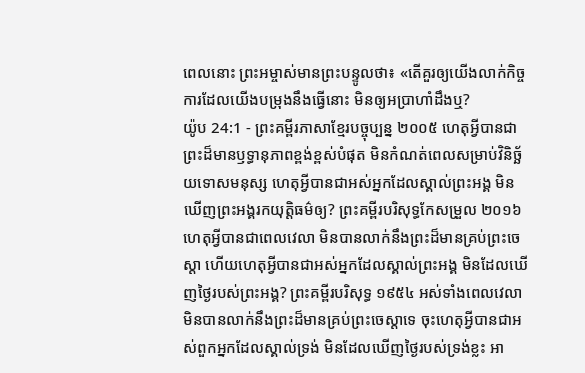ពេលនោះ ព្រះអម្ចាស់មានព្រះបន្ទូលថា៖ «តើគួរឲ្យយើងលាក់កិច្ចការដែលយើងបម្រុងនឹងធ្វើនោះ មិនឲ្យអប្រាហាំដឹងឬ?
យ៉ូប 24:1 - ព្រះគម្ពីរភាសាខ្មែរបច្ចុប្បន្ន ២០០៥ ហេតុអ្វីបានជាព្រះដ៏មានឫទ្ធានុភាពខ្ពង់ខ្ពស់បំផុត មិនកំណត់ពេលសម្រាប់វិនិច្ឆ័យទោសមនុស្ស ហេតុអ្វីបានជាអស់អ្នកដែលស្គាល់ព្រះអង្គ មិនឃើញព្រះអង្គរកយុត្តិធម៌ឲ្យ? ព្រះគម្ពីរបរិសុទ្ធកែសម្រួល ២០១៦ ហេតុអ្វីបានជាពេលវេលា មិនបានលាក់នឹងព្រះដ៏មានគ្រប់ព្រះចេស្តា ហើយហេតុអ្វីបានជាអស់អ្នកដែលស្គាល់ព្រះអង្គ មិនដែលឃើញថ្ងៃរបស់ព្រះអង្គ? ព្រះគម្ពីរបរិសុទ្ធ ១៩៥៤ អស់ទាំងពេលវេលា មិនបានលាក់នឹងព្រះដ៏មានគ្រប់ព្រះចេស្តាទេ ចុះហេតុអ្វីបានជាអស់ពួកអ្នកដែលស្គាល់ទ្រង់ មិនដែលឃើញថ្ងៃរបស់ទ្រង់ខ្លះ អា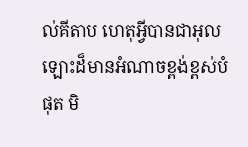ល់គីតាប ហេតុអ្វីបានជាអុលឡោះដ៏មានអំណាចខ្ពង់ខ្ពស់បំផុត មិ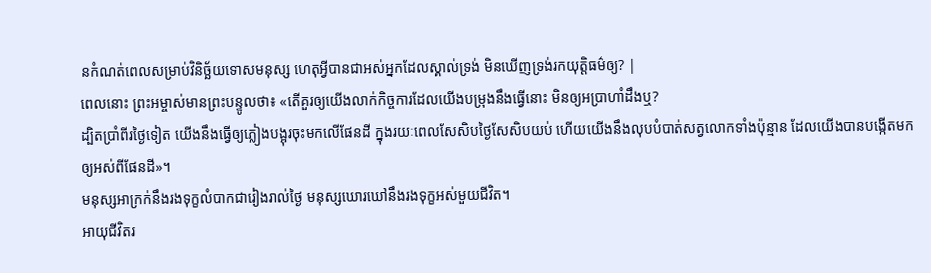នកំណត់ពេលសម្រាប់វិនិច្ឆ័យទោសមនុស្ស ហេតុអ្វីបានជាអស់អ្នកដែលស្គាល់ទ្រង់ មិនឃើញទ្រង់រកយុត្តិធម៌ឲ្យ? |
ពេលនោះ ព្រះអម្ចាស់មានព្រះបន្ទូលថា៖ «តើគួរឲ្យយើងលាក់កិច្ចការដែលយើងបម្រុងនឹងធ្វើនោះ មិនឲ្យអប្រាហាំដឹងឬ?
ដ្បិតប្រាំពីរថ្ងៃទៀត យើងនឹងធ្វើឲ្យភ្លៀងបង្អុរចុះមកលើផែនដី ក្នុងរយៈពេលសែសិបថ្ងៃសែសិបយប់ ហើយយើងនឹងលុបបំបាត់សត្វលោកទាំងប៉ុន្មាន ដែលយើងបានបង្កើតមកឲ្យអស់ពីផែនដី»។
មនុស្សអាក្រក់នឹងរងទុក្ខលំបាកជារៀងរាល់ថ្ងៃ មនុស្សឃោរឃៅនឹងរងទុក្ខអស់មួយជីវិត។
អាយុជីវិតរ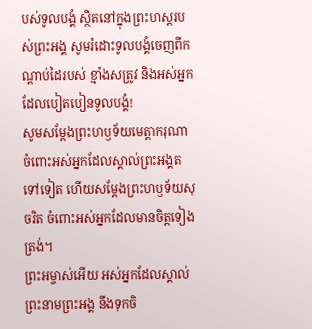បស់ទូលបង្គំ ស្ថិតនៅក្នុងព្រះហស្ដរបស់ព្រះអង្គ សូមរំដោះទូលបង្គំចេញពីកណ្ដាប់ដៃរបស់ ខ្មាំងសត្រូវ និងអស់អ្នកដែលបៀតបៀនទូលបង្គំ!
សូមសម្តែងព្រះហឫទ័យមេត្តាករុណា ចំពោះអស់អ្នកដែលស្គាល់ព្រះអង្គតទៅទៀត ហើយសម្តែងព្រះហឫទ័យសុចរិត ចំពោះអស់អ្នកដែលមានចិត្តទៀងត្រង់។
ព្រះអម្ចាស់អើយ អស់អ្នកដែលស្គាល់ព្រះនាមព្រះអង្គ នឹងទុកចិ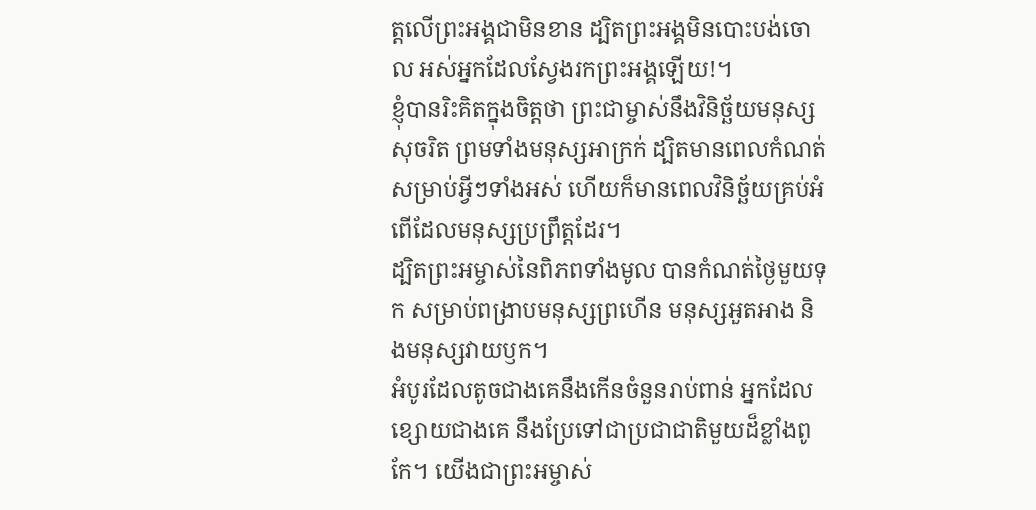ត្តលើព្រះអង្គជាមិនខាន ដ្បិតព្រះអង្គមិនបោះបង់ចោល អស់អ្នកដែលស្វែងរកព្រះអង្គឡើយ!។
ខ្ញុំបានរិះគិតក្នុងចិត្តថា ព្រះជាម្ចាស់នឹងវិនិច្ឆ័យមនុស្សសុចរិត ព្រមទាំងមនុស្សអាក្រក់ ដ្បិតមានពេលកំណត់សម្រាប់អ្វីៗទាំងអស់ ហើយក៏មានពេលវិនិច្ឆ័យគ្រប់អំពើដែលមនុស្សប្រព្រឹត្តដែរ។
ដ្បិតព្រះអម្ចាស់នៃពិភពទាំងមូល បានកំណត់ថ្ងៃមួយទុក សម្រាប់ពង្រាបមនុស្សព្រហើន មនុស្សអួតអាង និងមនុស្សវាយឫក។
អំបូរដែលតូចជាងគេនឹងកើនចំនួនរាប់ពាន់ អ្នកដែលខ្សោយជាងគេ នឹងប្រែទៅជាប្រជាជាតិមួយដ៏ខ្លាំងពូកែ។ យើងជាព្រះអម្ចាស់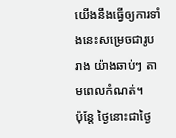យើងនឹងធ្វើឲ្យការទាំងនេះសម្រេចជារូបរាង យ៉ាងឆាប់ៗ តាមពេលកំណត់។
ប៉ុន្តែ ថ្ងៃនោះជាថ្ងៃ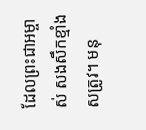ដែលព្រះជាអម្ចាស់ សងសឹកខ្មាំងសត្រូវ។ មនុ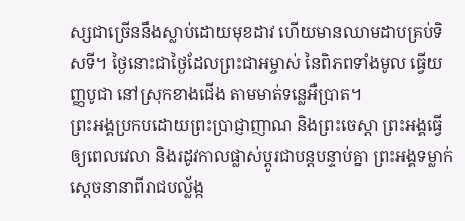ស្សជាច្រើននឹងស្លាប់ដោយមុខដាវ ហើយមានឈាមដាបគ្រប់ទិសទី។ ថ្ងៃនោះជាថ្ងៃដែលព្រះជាអម្ចាស់ នៃពិភពទាំងមូល ធ្វើយញ្ញបូជា នៅស្រុកខាងជើង តាមមាត់ទន្លេអឺប្រាត។
ព្រះអង្គប្រកបដោយព្រះប្រាជ្ញាញាណ និងព្រះចេស្ដា ព្រះអង្គធ្វើឲ្យពេលវេលា និងរដូវកាលផ្លាស់ប្ដូរជាបន្តបន្ទាប់គ្នា ព្រះអង្គទម្លាក់ស្ដេចនានាពីរាជបល្ល័ង្ក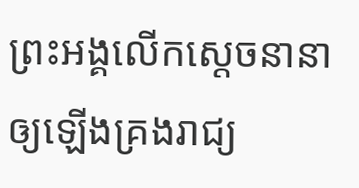ព្រះអង្គលើកស្ដេចនានាឲ្យឡើងគ្រងរាជ្យ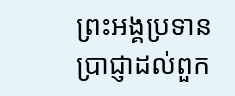ព្រះអង្គប្រទានប្រាជ្ញាដល់ពួក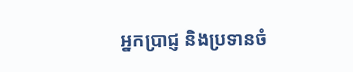អ្នកប្រាជ្ញ និងប្រទានចំ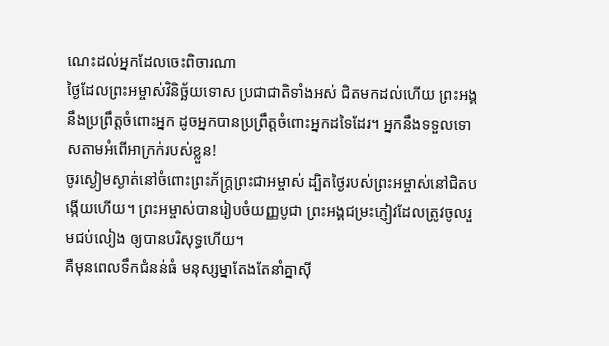ណេះដល់អ្នកដែលចេះពិចារណា
ថ្ងៃដែលព្រះអម្ចាស់វិនិច្ឆ័យទោស ប្រជាជាតិទាំងអស់ ជិតមកដល់ហើយ ព្រះអង្គនឹងប្រព្រឹត្តចំពោះអ្នក ដូចអ្នកបានប្រព្រឹត្តចំពោះអ្នកដទៃដែរ។ អ្នកនឹងទទួលទោសតាមអំពើអាក្រក់របស់ខ្លួន!
ចូរស្ងៀមស្ងាត់នៅចំពោះព្រះភ័ក្ត្រព្រះជាអម្ចាស់ ដ្បិតថ្ងៃរបស់ព្រះអម្ចាស់នៅជិតបង្កើយហើយ។ ព្រះអម្ចាស់បានរៀបចំយញ្ញបូជា ព្រះអង្គជម្រះភ្ញៀវដែលត្រូវចូលរួមជប់លៀង ឲ្យបានបរិសុទ្ធហើយ។
គឺមុនពេលទឹកជំនន់ធំ មនុស្សម្នាតែងតែនាំគ្នាស៊ី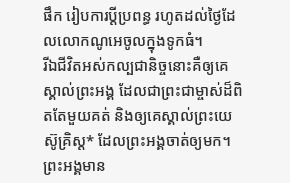ផឹក រៀបការប្ដីប្រពន្ធ រហូតដល់ថ្ងៃដែលលោកណូអេចូលក្នុងទូកធំ។
រីឯជីវិតអស់កល្បជានិច្ចនោះគឺឲ្យគេស្គាល់ព្រះអង្គ ដែលជាព្រះជាម្ចាស់ដ៏ពិតតែមួយគត់ និងឲ្យគេស្គាល់ព្រះយេស៊ូគ្រិស្ត* ដែលព្រះអង្គចាត់ឲ្យមក។
ព្រះអង្គមាន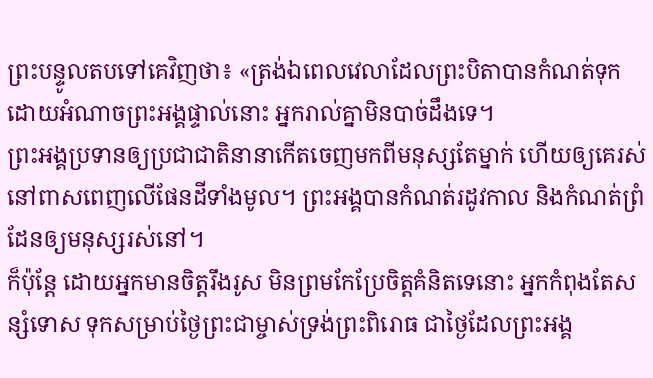ព្រះបន្ទូលតបទៅគេវិញថា៖ «ត្រង់ឯពេលវេលាដែលព្រះបិតាបានកំណត់ទុក ដោយអំណាចព្រះអង្គផ្ទាល់នោះ អ្នករាល់គ្នាមិនបាច់ដឹងទេ។
ព្រះអង្គប្រទានឲ្យប្រជាជាតិនានាកើតចេញមកពីមនុស្សតែម្នាក់ ហើយឲ្យគេរស់នៅពាសពេញលើផែនដីទាំងមូល។ ព្រះអង្គបានកំណត់រដូវកាល និងកំណត់ព្រំដែនឲ្យមនុស្សរស់នៅ។
ក៏ប៉ុន្តែ ដោយអ្នកមានចិត្តរឹងរូស មិនព្រមកែប្រែចិត្តគំនិតទេនោះ អ្នកកំពុងតែសន្សំទោស ទុកសម្រាប់ថ្ងៃព្រះជាម្ចាស់ទ្រង់ព្រះពិរោធ ជាថ្ងៃដែលព្រះអង្គ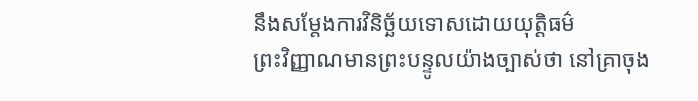នឹងសម្តែងការវិនិច្ឆ័យទោសដោយយុត្តិធម៌
ព្រះវិញ្ញាណមានព្រះបន្ទូលយ៉ាងច្បាស់ថា នៅគ្រាចុង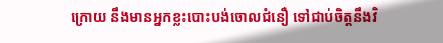ក្រោយ នឹងមានអ្នកខ្លះបោះបង់ចោលជំនឿ ទៅជាប់ចិត្តនឹងវិ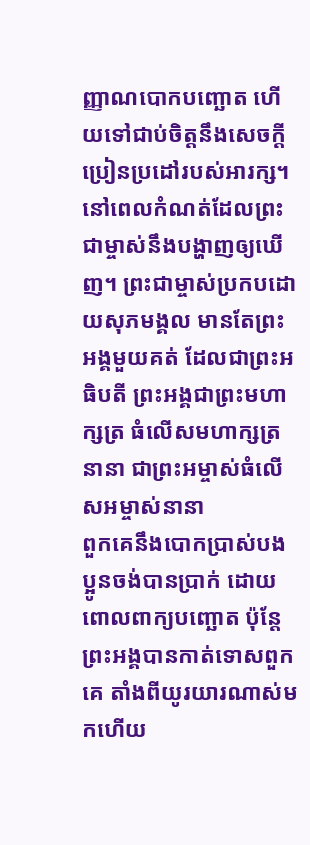ញ្ញាណបោកបញ្ឆោត ហើយទៅជាប់ចិត្តនឹងសេចក្ដីប្រៀនប្រដៅរបស់អារក្ស។
នៅពេលកំណត់ដែលព្រះជាម្ចាស់នឹងបង្ហាញឲ្យឃើញ។ ព្រះជាម្ចាស់ប្រកបដោយសុភមង្គល មានតែព្រះអង្គមួយគត់ ដែលជាព្រះអធិបតី ព្រះអង្គជាព្រះមហាក្សត្រ ធំលើសមហាក្សត្រនានា ជាព្រះអម្ចាស់ធំលើសអម្ចាស់នានា
ពួកគេនឹងបោកប្រាស់បងប្អូនចង់បានប្រាក់ ដោយពោលពាក្យបញ្ឆោត ប៉ុន្តែ ព្រះអង្គបានកាត់ទោសពួកគេ តាំងពីយូរយារណាស់មកហើយ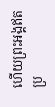ហើយព្រះអង្គឥតប្រ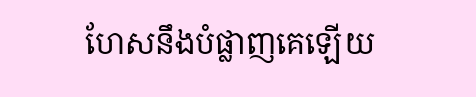ហែសនឹងបំផ្លាញគេឡើយ